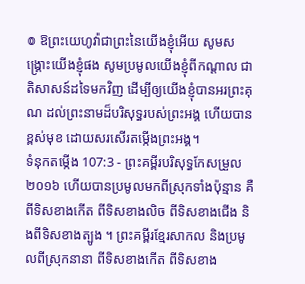៙ ឱព្រះយេហូវ៉ាជាព្រះនៃយើងខ្ញុំអើយ សូមសង្គ្រោះយើងខ្ញុំផង សូមប្រមូលយើងខ្ញុំពីកណ្ដាល ជាតិសាសន៍ដទៃមកវិញ ដើម្បីឲ្យយើងខ្ញុំបានអរព្រះគុណ ដល់ព្រះនាមដ៏បរិសុទ្ធរបស់ព្រះអង្គ ហើយបានខ្ពស់មុខ ដោយសរសើរតម្កើងព្រះអង្គ។
ទំនុកតម្កើង 107:3 - ព្រះគម្ពីរបរិសុទ្ធកែសម្រួល ២០១៦ ហើយបានប្រមូលមកពីស្រុកទាំងប៉ុន្មាន គឺពីទិសខាងកើត ពីទិសខាងលិច ពីទិសខាងជើង និងពីទិសខាងត្បូង ។ ព្រះគម្ពីរខ្មែរសាកល និងប្រមូលពីស្រុកនានា ពីទិសខាងកើត ពីទិសខាង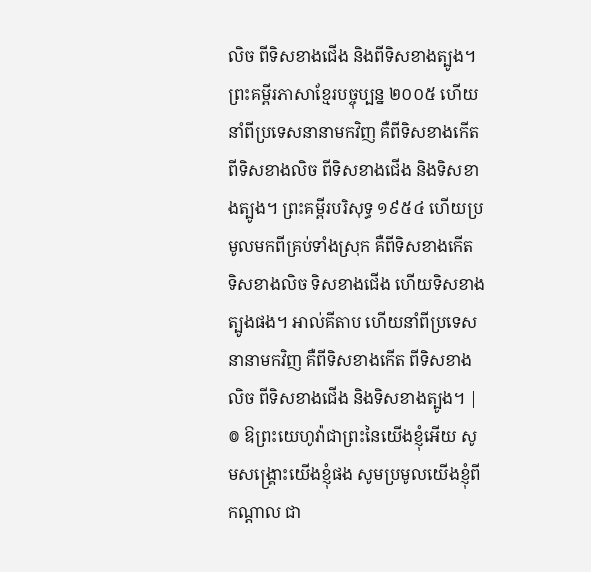លិច ពីទិសខាងជើង និងពីទិសខាងត្បូង។ ព្រះគម្ពីរភាសាខ្មែរបច្ចុប្បន្ន ២០០៥ ហើយនាំពីប្រទេសនានាមកវិញ គឺពីទិសខាងកើត ពីទិសខាងលិច ពីទិសខាងជើង និងទិសខាងត្បូង។ ព្រះគម្ពីរបរិសុទ្ធ ១៩៥៤ ហើយប្រមូលមកពីគ្រប់ទាំងស្រុក គឺពីទិសខាងកើត ទិសខាងលិច ទិសខាងជើង ហើយទិសខាងត្បូងផង។ អាល់គីតាប ហើយនាំពីប្រទេសនានាមកវិញ គឺពីទិសខាងកើត ពីទិសខាងលិច ពីទិសខាងជើង និងទិសខាងត្បូង។ |
៙ ឱព្រះយេហូវ៉ាជាព្រះនៃយើងខ្ញុំអើយ សូមសង្គ្រោះយើងខ្ញុំផង សូមប្រមូលយើងខ្ញុំពីកណ្ដាល ជា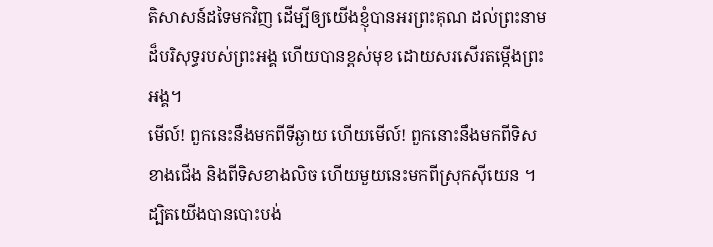តិសាសន៍ដទៃមកវិញ ដើម្បីឲ្យយើងខ្ញុំបានអរព្រះគុណ ដល់ព្រះនាមដ៏បរិសុទ្ធរបស់ព្រះអង្គ ហើយបានខ្ពស់មុខ ដោយសរសើរតម្កើងព្រះអង្គ។
មើល៍! ពួកនេះនឹងមកពីទីឆ្ងាយ ហើយមើល៍! ពួកនោះនឹងមកពីទិសខាងជើង និងពីទិសខាងលិច ហើយមួយនេះមកពីស្រុកស៊ីយេន ។
ដ្បិតយើងបានបោះបង់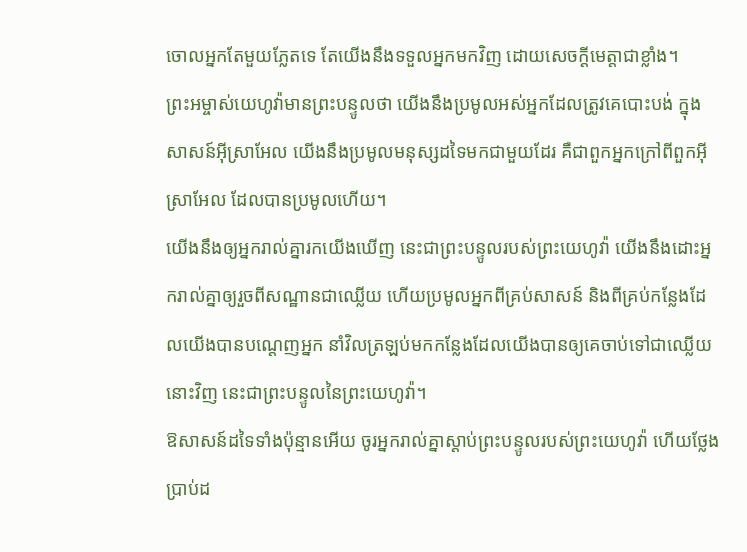ចោលអ្នកតែមួយភ្លែតទេ តែយើងនឹងទទួលអ្នកមកវិញ ដោយសេចក្ដីមេត្តាជាខ្លាំង។
ព្រះអម្ចាស់យេហូវ៉ាមានព្រះបន្ទូលថា យើងនឹងប្រមូលអស់អ្នកដែលត្រូវគេបោះបង់ ក្នុងសាសន៍អ៊ីស្រាអែល យើងនឹងប្រមូលមនុស្សដទៃមកជាមួយដែរ គឺជាពួកអ្នកក្រៅពីពួកអ៊ីស្រាអែល ដែលបានប្រមូលហើយ។
យើងនឹងឲ្យអ្នករាល់គ្នារកយើងឃើញ នេះជាព្រះបន្ទូលរបស់ព្រះយេហូវ៉ា យើងនឹងដោះអ្នករាល់គ្នាឲ្យរួចពីសណ្ឋានជាឈ្លើយ ហើយប្រមូលអ្នកពីគ្រប់សាសន៍ និងពីគ្រប់កន្លែងដែលយើងបានបណ្តេញអ្នក នាំវិលត្រឡប់មកកន្លែងដែលយើងបានឲ្យគេចាប់ទៅជាឈ្លើយនោះវិញ នេះជាព្រះបន្ទូលនៃព្រះយេហូវ៉ា។
ឱសាសន៍ដទៃទាំងប៉ុន្មានអើយ ចូរអ្នករាល់គ្នាស្តាប់ព្រះបន្ទូលរបស់ព្រះយេហូវ៉ា ហើយថ្លែងប្រាប់ដ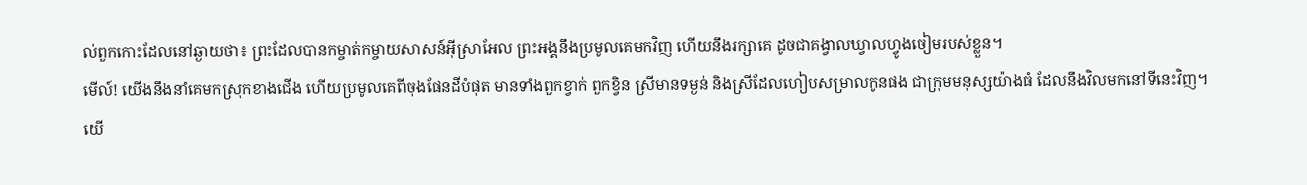ល់ពួកកោះដែលនៅឆ្ងាយថា៖ ព្រះដែលបានកម្ចាត់កម្ចាយសាសន៍អ៊ីស្រាអែល ព្រះអង្គនឹងប្រមូលគេមកវិញ ហើយនឹងរក្សាគេ ដូចជាគង្វាលឃ្វាលហ្វូងចៀមរបស់ខ្លួន។
មើល៍! យើងនឹងនាំគេមកស្រុកខាងជើង ហើយប្រមូលគេពីចុងផែនដីបំផុត មានទាំងពួកខ្វាក់ ពួកខ្វិន ស្រីមានទម្ងន់ និងស្រីដែលហៀបសម្រាលកូនផង ជាក្រុមមនុស្សយ៉ាងធំ ដែលនឹងវិលមកនៅទីនេះវិញ។
យើ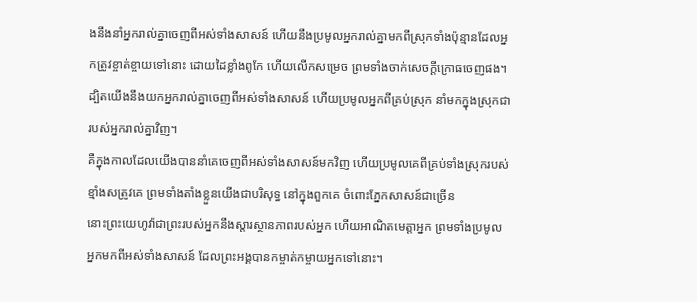ងនឹងនាំអ្នករាល់គ្នាចេញពីអស់ទាំងសាសន៍ ហើយនឹងប្រមូលអ្នករាល់គ្នាមកពីស្រុកទាំងប៉ុន្មានដែលអ្នកត្រូវខ្ចាត់ខ្ចាយទៅនោះ ដោយដៃខ្លាំងពូកែ ហើយលើកសម្រេច ព្រមទាំងចាក់សេចក្ដីក្រោធចេញផង។
ដ្បិតយើងនឹងយកអ្នករាល់គ្នាចេញពីអស់ទាំងសាសន៍ ហើយប្រមូលអ្នកពីគ្រប់ស្រុក នាំមកក្នុងស្រុកជារបស់អ្នករាល់គ្នាវិញ។
គឺក្នុងកាលដែលយើងបាននាំគេចេញពីអស់ទាំងសាសន៍មកវិញ ហើយប្រមូលគេពីគ្រប់ទាំងស្រុករបស់ខ្មាំងសត្រូវគេ ព្រមទាំងតាំងខ្លួនយើងជាបរិសុទ្ធ នៅក្នុងពួកគេ ចំពោះភ្នែកសាសន៍ជាច្រើន
នោះព្រះយេហូវ៉ាជាព្រះរបស់អ្នកនឹងស្ដារស្ថានភាពរបស់អ្នក ហើយអាណិតមេត្តាអ្នក ព្រមទាំងប្រមូលអ្នកមកពីអស់ទាំងសាសន៍ ដែលព្រះអង្គបានកម្ចាត់កម្ចាយអ្នកទៅនោះ។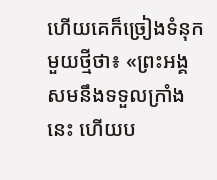ហើយគេក៏ច្រៀងទំនុកមួយថ្មីថា៖ «ព្រះអង្គសមនឹងទទួលក្រាំងនេះ ហើយប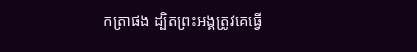កត្រាផង ដ្បិតព្រះអង្គត្រូវគេធ្វើ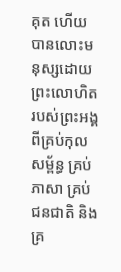គុត ហើយបានលោះមនុស្សដោយព្រះលោហិតរបស់ព្រះអង្គ ពីគ្រប់កុលសម្ព័ន្ធ គ្រប់ភាសា គ្រប់ជនជាតិ និងគ្រ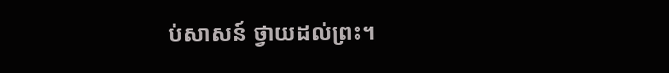ប់សាសន៍ ថ្វាយដល់ព្រះ។